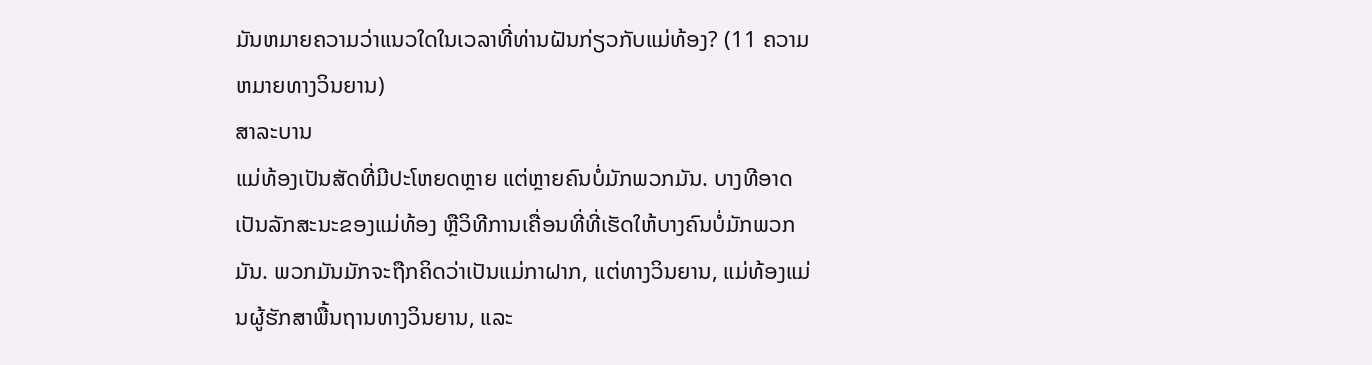ມັນຫມາຍຄວາມວ່າແນວໃດໃນເວລາທີ່ທ່ານຝັນກ່ຽວກັບແມ່ທ້ອງ? (11 ຄວາມຫມາຍທາງວິນຍານ)
ສາລະບານ
ແມ່ທ້ອງເປັນສັດທີ່ມີປະໂຫຍດຫຼາຍ ແຕ່ຫຼາຍຄົນບໍ່ມັກພວກມັນ. ບາງທີອາດເປັນລັກສະນະຂອງແມ່ທ້ອງ ຫຼືວິທີການເຄື່ອນທີ່ທີ່ເຮັດໃຫ້ບາງຄົນບໍ່ມັກພວກມັນ. ພວກມັນມັກຈະຖືກຄິດວ່າເປັນແມ່ກາຝາກ, ແຕ່ທາງວິນຍານ, ແມ່ທ້ອງແມ່ນຜູ້ຮັກສາພື້ນຖານທາງວິນຍານ, ແລະ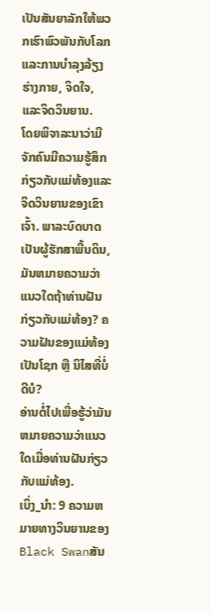ເປັນສັນຍາລັກໃຫ້ພວກເຮົາພົວພັນກັບໂລກແລະການບໍາລຸງລ້ຽງຮ່າງກາຍ, ຈິດໃຈ, ແລະຈິດວິນຍານ.
ໂດຍພິຈາລະນາວ່າມີຈັກຄົນມີຄວາມຮູ້ສຶກກ່ຽວກັບແມ່ທ້ອງແລະຈິດວິນຍານຂອງເຂົາເຈົ້າ. ພາລະບົດບາດເປັນຜູ້ຮັກສາພື້ນດິນ, ມັນຫມາຍຄວາມວ່າແນວໃດຖ້າທ່ານຝັນກ່ຽວກັບແມ່ທ້ອງ? ຄວາມຝັນຂອງແມ່ທ້ອງເປັນໂຊກ ຫຼື ນິໄສທີ່ບໍ່ດີບໍ?
ອ່ານຕໍ່ໄປເພື່ອຮູ້ວ່າມັນຫມາຍຄວາມວ່າແນວໃດເມື່ອທ່ານຝັນກ່ຽວກັບແມ່ທ້ອງ.
ເບິ່ງ_ນຳ: 9 ຄວາມຫມາຍທາງວິນຍານຂອງ Black Swanສັນ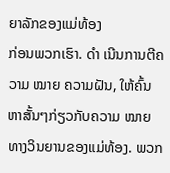ຍາລັກຂອງແມ່ທ້ອງ
ກ່ອນພວກເຮົາ. ດຳ ເນີນການຕີຄວາມ ໝາຍ ຄວາມຝັນ, ໃຫ້ຄົ້ນຫາສັ້ນໆກ່ຽວກັບຄວາມ ໝາຍ ທາງວິນຍານຂອງແມ່ທ້ອງ. ພວກ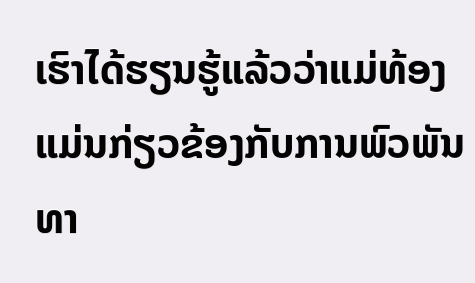ເຮົາໄດ້ຮຽນຮູ້ແລ້ວວ່າແມ່ທ້ອງແມ່ນກ່ຽວຂ້ອງກັບການພົວພັນທາ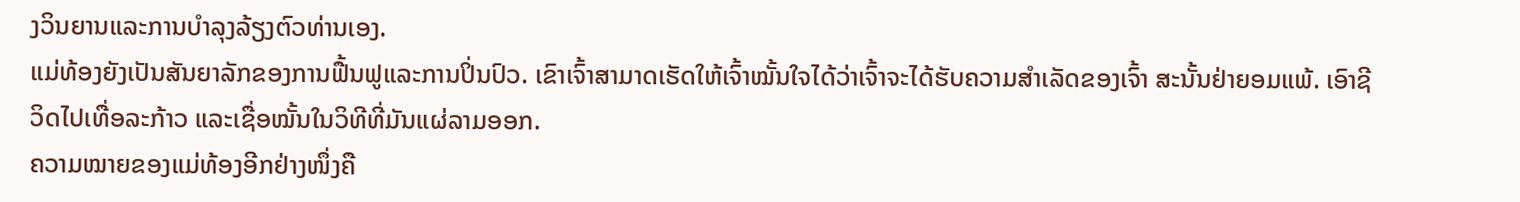ງວິນຍານແລະການບໍາລຸງລ້ຽງຕົວທ່ານເອງ.
ແມ່ທ້ອງຍັງເປັນສັນຍາລັກຂອງການຟື້ນຟູແລະການປິ່ນປົວ. ເຂົາເຈົ້າສາມາດເຮັດໃຫ້ເຈົ້າໝັ້ນໃຈໄດ້ວ່າເຈົ້າຈະໄດ້ຮັບຄວາມສຳເລັດຂອງເຈົ້າ ສະນັ້ນຢ່າຍອມແພ້. ເອົາຊີວິດໄປເທື່ອລະກ້າວ ແລະເຊື່ອໝັ້ນໃນວິທີທີ່ມັນແຜ່ລາມອອກ.
ຄວາມໝາຍຂອງແມ່ທ້ອງອີກຢ່າງໜຶ່ງຄື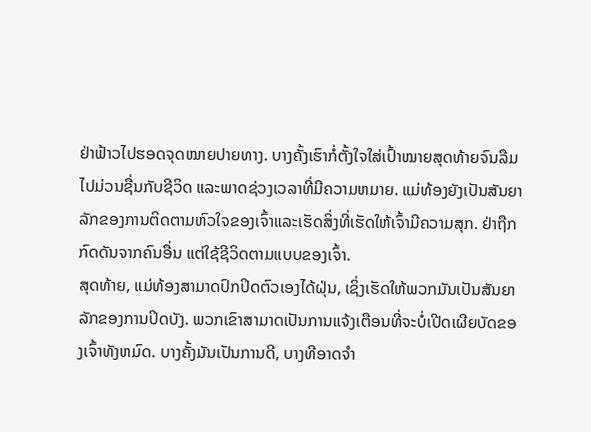ຢ່າຟ້າວໄປຮອດຈຸດໝາຍປາຍທາງ. ບາງຄັ້ງເຮົາກໍ່ຕັ້ງໃຈໃສ່ເປົ້າໝາຍສຸດທ້າຍຈົນລືມໄປມ່ວນຊື່ນກັບຊີວິດ ແລະພາດຊ່ວງເວລາທີ່ມີຄວາມຫມາຍ. ແມ່ທ້ອງຍັງເປັນສັນຍາລັກຂອງການຕິດຕາມຫົວໃຈຂອງເຈົ້າແລະເຮັດສິ່ງທີ່ເຮັດໃຫ້ເຈົ້າມີຄວາມສຸກ. ຢ່າຖືກກົດດັນຈາກຄົນອື່ນ ແຕ່ໃຊ້ຊີວິດຕາມແບບຂອງເຈົ້າ.
ສຸດທ້າຍ, ແມ່ທ້ອງສາມາດປົກປິດຕົວເອງໄດ້ຝຸ່ນ, ເຊິ່ງເຮັດໃຫ້ພວກມັນເປັນສັນຍາລັກຂອງການປິດບັງ. ພວກເຂົາສາມາດເປັນການແຈ້ງເຕືອນທີ່ຈະບໍ່ເປີດເຜີຍບັດຂອງເຈົ້າທັງຫມົດ. ບາງຄັ້ງມັນເປັນການດີ, ບາງທີອາດຈໍາ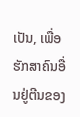ເປັນ, ເພື່ອຮັກສາຄົນອື່ນຢູ່ຕີນຂອງ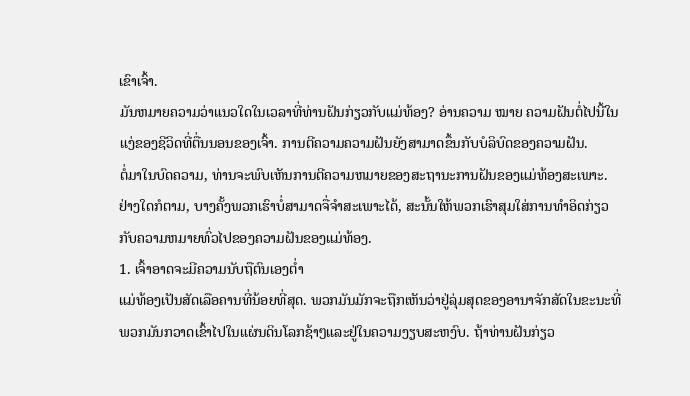ເຂົາເຈົ້າ.
ມັນຫມາຍຄວາມວ່າແນວໃດໃນເວລາທີ່ທ່ານຝັນກ່ຽວກັບແມ່ທ້ອງ? ອ່ານຄວາມ ໝາຍ ຄວາມຝັນຕໍ່ໄປນີ້ໃນແງ່ຂອງຊີວິດທີ່ຕື່ນນອນຂອງເຈົ້າ. ການຕີຄວາມຄວາມຝັນຍັງສາມາດຂຶ້ນກັບບໍລິບົດຂອງຄວາມຝັນ.
ຕໍ່ມາໃນບົດຄວາມ, ທ່ານຈະພົບເຫັນການຕີຄວາມຫມາຍຂອງສະຖານະການຝັນຂອງແມ່ທ້ອງສະເພາະ. ຢ່າງໃດກໍຕາມ, ບາງຄັ້ງພວກເຮົາບໍ່ສາມາດຈື່ຈໍາສະເພາະໄດ້, ສະນັ້ນໃຫ້ພວກເຮົາສຸມໃສ່ການທໍາອິດກ່ຽວກັບຄວາມຫມາຍທົ່ວໄປຂອງຄວາມຝັນຂອງແມ່ທ້ອງ.
1. ເຈົ້າອາດຈະມີຄວາມນັບຖືຕົນເອງຕໍ່າ
ແມ່ທ້ອງເປັນສັດເລືອຄານທີ່ນ້ອຍທີ່ສຸດ. ພວກມັນມັກຈະຖືກເຫັນວ່າຢູ່ລຸ່ມສຸດຂອງອານາຈັກສັດໃນຂະນະທີ່ພວກມັນກວາດເຂົ້າໄປໃນແຜ່ນດິນໂລກຊ້າໆແລະຢູ່ໃນຄວາມງຽບສະຫງົບ. ຖ້າທ່ານຝັນກ່ຽວ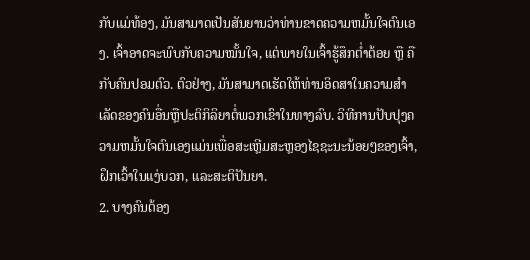ກັບແມ່ທ້ອງ, ມັນສາມາດເປັນສັນຍານວ່າທ່ານຂາດຄວາມຫມັ້ນໃຈຕົນເອງ. ເຈົ້າອາດຈະພົບກັບຄວາມໝັ້ນໃຈ, ແຕ່ພາຍໃນເຈົ້າຮູ້ສຶກຕໍ່າຕ້ອຍ ຫຼື ຄືກັບຄົນປອມຕົວ. ຕົວຢ່າງ, ມັນສາມາດເຮັດໃຫ້ທ່ານອິດສາໃນຄວາມສໍາເລັດຂອງຄົນອື່ນຫຼືປະຕິກິລິຍາຕໍ່ພວກເຂົາໃນທາງລົບ. ວິທີການປັບປຸງຄວາມຫມັ້ນໃຈຕົນເອງແມ່ນເພື່ອສະເຫຼີມສະຫຼອງໄຊຊະນະນ້ອຍໆຂອງເຈົ້າ, ຝຶກເວົ້າໃນແງ່ບວກ, ແລະສະຕິປັນຍາ.
2. ບາງຄົນຕ້ອງ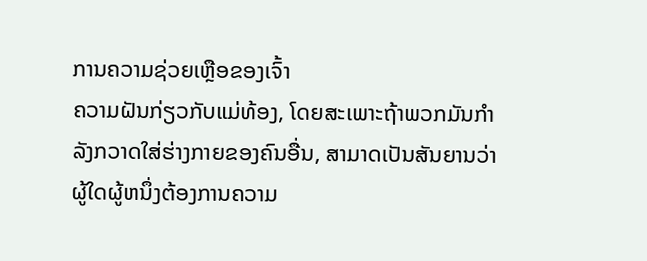ການຄວາມຊ່ວຍເຫຼືອຂອງເຈົ້າ
ຄວາມຝັນກ່ຽວກັບແມ່ທ້ອງ, ໂດຍສະເພາະຖ້າພວກມັນກຳລັງກວາດໃສ່ຮ່າງກາຍຂອງຄົນອື່ນ, ສາມາດເປັນສັນຍານວ່າຜູ້ໃດຜູ້ຫນຶ່ງຕ້ອງການຄວາມ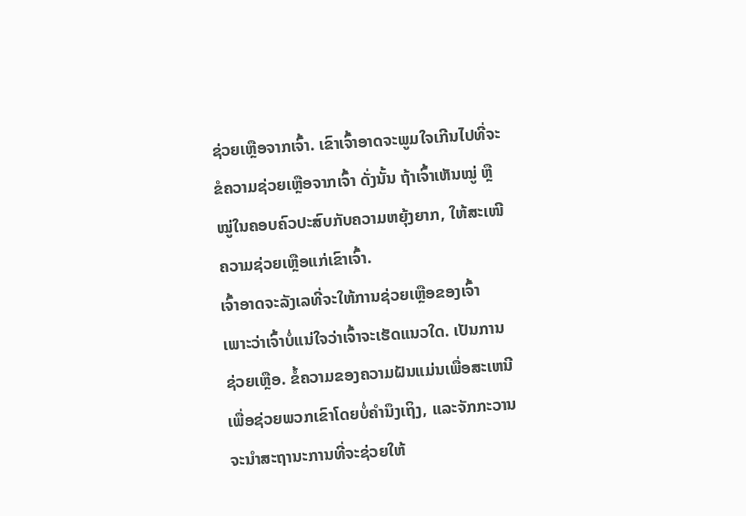ຊ່ວຍເຫຼືອຈາກເຈົ້າ. ເຂົາເຈົ້າອາດຈະພູມໃຈເກີນໄປທີ່ຈະຂໍຄວາມຊ່ວຍເຫຼືອຈາກເຈົ້າ ດັ່ງນັ້ນ ຖ້າເຈົ້າເຫັນໝູ່ ຫຼື ໝູ່ໃນຄອບຄົວປະສົບກັບຄວາມຫຍຸ້ງຍາກ, ໃຫ້ສະເໜີຄວາມຊ່ວຍເຫຼືອແກ່ເຂົາເຈົ້າ.
ເຈົ້າອາດຈະລັງເລທີ່ຈະໃຫ້ການຊ່ວຍເຫຼືອຂອງເຈົ້າ ເພາະວ່າເຈົ້າບໍ່ແນ່ໃຈວ່າເຈົ້າຈະເຮັດແນວໃດ. ເປັນການຊ່ວຍເຫຼືອ. ຂໍ້ຄວາມຂອງຄວາມຝັນແມ່ນເພື່ອສະເຫນີເພື່ອຊ່ວຍພວກເຂົາໂດຍບໍ່ຄໍານຶງເຖິງ, ແລະຈັກກະວານຈະນໍາສະຖານະການທີ່ຈະຊ່ວຍໃຫ້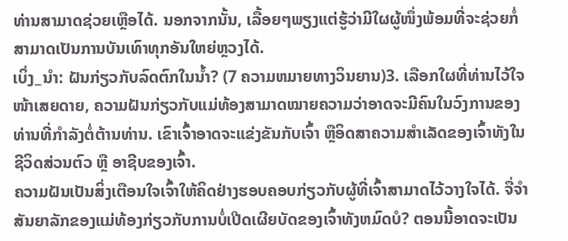ທ່ານສາມາດຊ່ວຍເຫຼືອໄດ້. ນອກຈາກນັ້ນ, ເລື້ອຍໆພຽງແຕ່ຮູ້ວ່າມີໃຜຜູ້ໜຶ່ງພ້ອມທີ່ຈະຊ່ວຍກໍ່ສາມາດເປັນການບັນເທົາທຸກອັນໃຫຍ່ຫຼວງໄດ້.
ເບິ່ງ_ນຳ: ຝັນກ່ຽວກັບລົດຕົກໃນນ້ຳ? (7 ຄວາມຫມາຍທາງວິນຍານ)3. ເລືອກໃຜທີ່ທ່ານໄວ້ໃຈ
ໜ້າເສຍດາຍ, ຄວາມຝັນກ່ຽວກັບແມ່ທ້ອງສາມາດໝາຍຄວາມວ່າອາດຈະມີຄົນໃນວົງການຂອງທ່ານທີ່ກຳລັງຕໍ່ຕ້ານທ່ານ. ເຂົາເຈົ້າອາດຈະແຂ່ງຂັນກັບເຈົ້າ ຫຼືອິດສາຄວາມສຳເລັດຂອງເຈົ້າທັງໃນຊີວິດສ່ວນຕົວ ຫຼື ອາຊີບຂອງເຈົ້າ.
ຄວາມຝັນເປັນສິ່ງເຕືອນໃຈເຈົ້າໃຫ້ຄິດຢ່າງຮອບຄອບກ່ຽວກັບຜູ້ທີ່ເຈົ້າສາມາດໄວ້ວາງໃຈໄດ້. ຈື່ຈໍາສັນຍາລັກຂອງແມ່ທ້ອງກ່ຽວກັບການບໍ່ເປີດເຜີຍບັດຂອງເຈົ້າທັງຫມົດບໍ? ຕອນນີ້ອາດຈະເປັນ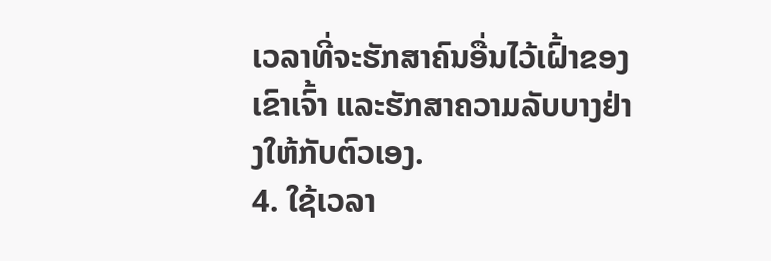ເວລາທີ່ຈະຮັກສາຄົນອື່ນໄວ້ເຝົ້າຂອງເຂົາເຈົ້າ ແລະຮັກສາຄວາມລັບບາງຢ່າງໃຫ້ກັບຕົວເອງ.
4. ໃຊ້ເວລາ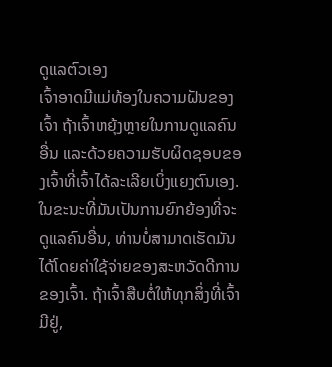ດູແລຕົວເອງ
ເຈົ້າອາດມີແມ່ທ້ອງໃນຄວາມຝັນຂອງເຈົ້າ ຖ້າເຈົ້າຫຍຸ້ງຫຼາຍໃນການດູແລຄົນອື່ນ ແລະດ້ວຍຄວາມຮັບຜິດຊອບຂອງເຈົ້າທີ່ເຈົ້າໄດ້ລະເລີຍເບິ່ງແຍງຕົນເອງ. ໃນຂະນະທີ່ມັນເປັນການຍົກຍ້ອງທີ່ຈະດູແລຄົນອື່ນ, ທ່ານບໍ່ສາມາດເຮັດມັນໄດ້ໂດຍຄ່າໃຊ້ຈ່າຍຂອງສະຫວັດດີການຂອງເຈົ້າ. ຖ້າເຈົ້າສືບຕໍ່ໃຫ້ທຸກສິ່ງທີ່ເຈົ້າມີຢູ່,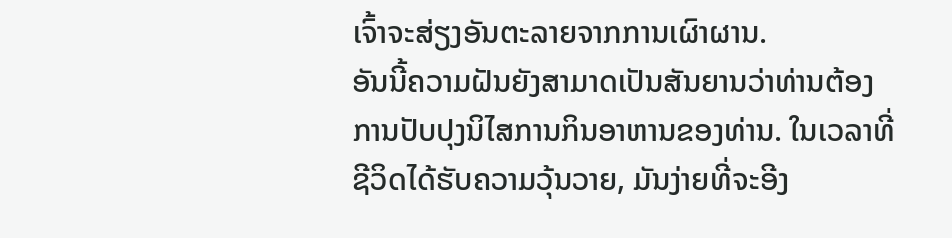ເຈົ້າຈະສ່ຽງອັນຕະລາຍຈາກການເຜົາຜານ.
ອັນນີ້ຄວາມຝັນຍັງສາມາດເປັນສັນຍານວ່າທ່ານຕ້ອງການປັບປຸງນິໄສການກິນອາຫານຂອງທ່ານ. ໃນເວລາທີ່ຊີວິດໄດ້ຮັບຄວາມວຸ້ນວາຍ, ມັນງ່າຍທີ່ຈະອີງ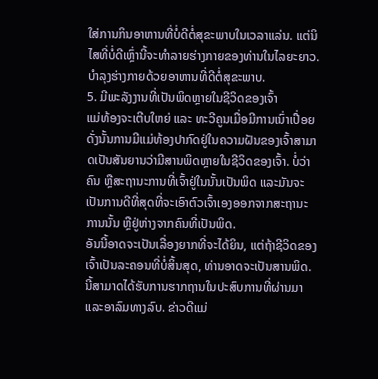ໃສ່ການກິນອາຫານທີ່ບໍ່ດີຕໍ່ສຸຂະພາບໃນເວລາແລ່ນ. ແຕ່ນິໄສທີ່ບໍ່ດີເຫຼົ່ານີ້ຈະທໍາລາຍຮ່າງກາຍຂອງທ່ານໃນໄລຍະຍາວ. ບຳລຸງຮ່າງກາຍດ້ວຍອາຫານທີ່ດີຕໍ່ສຸຂະພາບ.
5. ມີພະລັງງານທີ່ເປັນພິດຫຼາຍໃນຊີວິດຂອງເຈົ້າ
ແມ່ທ້ອງຈະເຕີບໃຫຍ່ ແລະ ທະວີຄູນເມື່ອມີການເນົ່າເປື່ອຍ ດັ່ງນັ້ນການມີແມ່ທ້ອງປາກົດຢູ່ໃນຄວາມຝັນຂອງເຈົ້າສາມາດເປັນສັນຍານວ່າມີສານພິດຫຼາຍໃນຊີວິດຂອງເຈົ້າ. ບໍ່ວ່າຄົນ ຫຼືສະຖານະການທີ່ເຈົ້າຢູ່ໃນນັ້ນເປັນພິດ ແລະມັນຈະເປັນການດີທີ່ສຸດທີ່ຈະເອົາຕົວເຈົ້າເອງອອກຈາກສະຖານະການນັ້ນ ຫຼືຢູ່ຫ່າງຈາກຄົນທີ່ເປັນພິດ.
ອັນນີ້ອາດຈະເປັນເລື່ອງຍາກທີ່ຈະໄດ້ຍິນ, ແຕ່ຖ້າຊີວິດຂອງເຈົ້າເປັນລະຄອນທີ່ບໍ່ສິ້ນສຸດ, ທ່ານອາດຈະເປັນສານພິດ. ນີ້ສາມາດໄດ້ຮັບການຮາກຖານໃນປະສົບການທີ່ຜ່ານມາແລະອາລົມທາງລົບ. ຂ່າວດີແມ່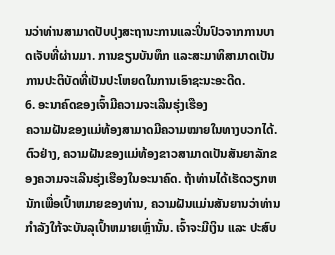ນວ່າທ່ານສາມາດປັບປຸງສະຖານະການແລະປິ່ນປົວຈາກການບາດເຈັບທີ່ຜ່ານມາ. ການຂຽນບັນທຶກ ແລະສະມາທິສາມາດເປັນການປະຕິບັດທີ່ເປັນປະໂຫຍດໃນການເອົາຊະນະອະດີດ.
6. ອະນາຄົດຂອງເຈົ້າມີຄວາມຈະເລີນຮຸ່ງເຮືອງ
ຄວາມຝັນຂອງແມ່ທ້ອງສາມາດມີຄວາມໝາຍໃນທາງບວກໄດ້. ຕົວຢ່າງ, ຄວາມຝັນຂອງແມ່ທ້ອງຂາວສາມາດເປັນສັນຍາລັກຂອງຄວາມຈະເລີນຮຸ່ງເຮືອງໃນອະນາຄົດ. ຖ້າທ່ານໄດ້ເຮັດວຽກຫນັກເພື່ອເປົ້າຫມາຍຂອງທ່ານ, ຄວາມຝັນແມ່ນສັນຍານວ່າທ່ານກໍາລັງໃກ້ຈະບັນລຸເປົ້າຫມາຍເຫຼົ່ານັ້ນ. ເຈົ້າຈະມີເງິນ ແລະ ປະສົບ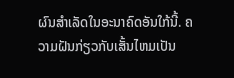ຜົນສໍາເລັດໃນອະນາຄົດອັນໃກ້ນີ້. ຄວາມຝັນກ່ຽວກັບເສັ້ນໄຫມເປັນ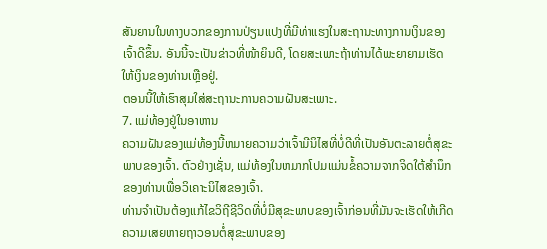ສັນຍານໃນທາງບວກຂອງການປ່ຽນແປງທີ່ມີທ່າແຮງໃນສະຖານະທາງການເງິນຂອງເຈົ້າດີຂຶ້ນ. ອັນນີ້ຈະເປັນຂ່າວທີ່ໜ້າຍິນດີ, ໂດຍສະເພາະຖ້າທ່ານໄດ້ພະຍາຍາມເຮັດໃຫ້ເງິນຂອງທ່ານເຫຼືອຢູ່.
ຕອນນີ້ໃຫ້ເຮົາສຸມໃສ່ສະຖານະການຄວາມຝັນສະເພາະ.
7. ແມ່ທ້ອງຢູ່ໃນອາຫານ
ຄວາມຝັນຂອງແມ່ທ້ອງນີ້ຫມາຍຄວາມວ່າເຈົ້າມີນິໄສທີ່ບໍ່ດີທີ່ເປັນອັນຕະລາຍຕໍ່ສຸຂະພາບຂອງເຈົ້າ. ຕົວຢ່າງເຊັ່ນ, ແມ່ທ້ອງໃນຫມາກໂປມແມ່ນຂໍ້ຄວາມຈາກຈິດໃຕ້ສໍານຶກຂອງທ່ານເພື່ອວິເຄາະນິໄສຂອງເຈົ້າ.
ທ່ານຈໍາເປັນຕ້ອງແກ້ໄຂວິຖີຊີວິດທີ່ບໍ່ມີສຸຂະພາບຂອງເຈົ້າກ່ອນທີ່ມັນຈະເຮັດໃຫ້ເກີດຄວາມເສຍຫາຍຖາວອນຕໍ່ສຸຂະພາບຂອງ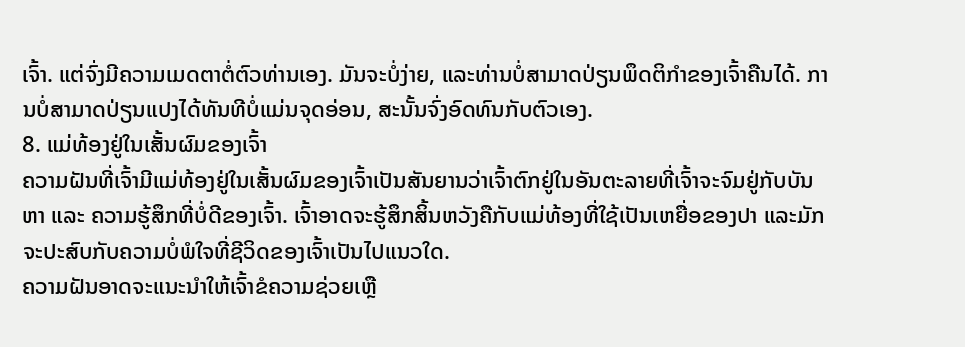ເຈົ້າ. ແຕ່ຈົ່ງມີຄວາມເມດຕາຕໍ່ຕົວທ່ານເອງ. ມັນຈະບໍ່ງ່າຍ, ແລະທ່ານບໍ່ສາມາດປ່ຽນພຶດຕິກໍາຂອງເຈົ້າຄືນໄດ້. ການບໍ່ສາມາດປ່ຽນແປງໄດ້ທັນທີບໍ່ແມ່ນຈຸດອ່ອນ, ສະນັ້ນຈົ່ງອົດທົນກັບຕົວເອງ.
8. ແມ່ທ້ອງຢູ່ໃນເສັ້ນຜົມຂອງເຈົ້າ
ຄວາມຝັນທີ່ເຈົ້າມີແມ່ທ້ອງຢູ່ໃນເສັ້ນຜົມຂອງເຈົ້າເປັນສັນຍານວ່າເຈົ້າຕົກຢູ່ໃນອັນຕະລາຍທີ່ເຈົ້າຈະຈົມຢູ່ກັບບັນຫາ ແລະ ຄວາມຮູ້ສຶກທີ່ບໍ່ດີຂອງເຈົ້າ. ເຈົ້າອາດຈະຮູ້ສຶກສິ້ນຫວັງຄືກັບແມ່ທ້ອງທີ່ໃຊ້ເປັນເຫຍື່ອຂອງປາ ແລະມັກຈະປະສົບກັບຄວາມບໍ່ພໍໃຈທີ່ຊີວິດຂອງເຈົ້າເປັນໄປແນວໃດ.
ຄວາມຝັນອາດຈະແນະນຳໃຫ້ເຈົ້າຂໍຄວາມຊ່ວຍເຫຼື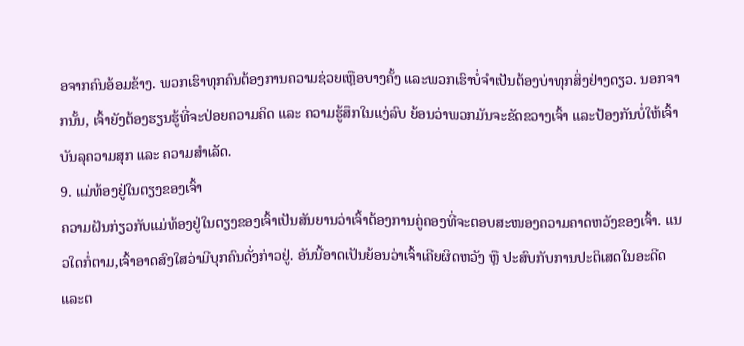ອຈາກຄົນອ້ອມຂ້າງ. ພວກເຮົາທຸກຄົນຕ້ອງການຄວາມຊ່ວຍເຫຼືອບາງຄັ້ງ ແລະພວກເຮົາບໍ່ຈຳເປັນຕ້ອງບ່າທຸກສິ່ງຢ່າງດຽວ. ນອກຈາກນັ້ນ, ເຈົ້າຍັງຕ້ອງຮຽນຮູ້ທີ່ຈະປ່ອຍຄວາມຄິດ ແລະ ຄວາມຮູ້ສຶກໃນແງ່ລົບ ຍ້ອນວ່າພວກມັນຈະຂັດຂວາງເຈົ້າ ແລະປ້ອງກັນບໍ່ໃຫ້ເຈົ້າບັນລຸຄວາມສຸກ ແລະ ຄວາມສຳເລັດ.
9. ແມ່ທ້ອງຢູ່ໃນຕຽງຂອງເຈົ້າ
ຄວາມຝັນກ່ຽວກັບແມ່ທ້ອງຢູ່ໃນຕຽງຂອງເຈົ້າເປັນສັນຍານວ່າເຈົ້າຕ້ອງການຄູ່ຄອງທີ່ຈະຕອບສະໜອງຄວາມຄາດຫວັງຂອງເຈົ້າ. ແນວໃດກໍ່ຕາມ,ເຈົ້າອາດສົງໃສວ່າມີບຸກຄົນດັ່ງກ່າວຢູ່. ອັນນີ້ອາດເປັນຍ້ອນວ່າເຈົ້າເຄີຍຜິດຫວັງ ຫຼື ປະສົບກັບການປະຕິເສດໃນອະດີດ ແລະຕ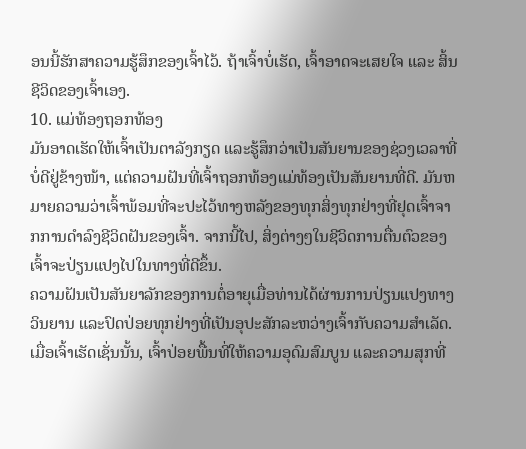ອນນີ້ຮັກສາຄວາມຮູ້ສຶກຂອງເຈົ້າໄວ້. ຖ້າເຈົ້າບໍ່ເຮັດ, ເຈົ້າອາດຈະເສຍໃຈ ແລະ ສິ້ນຊີວິດຂອງເຈົ້າເອງ.
10. ແມ່ທ້ອງຖອກທ້ອງ
ມັນອາດເຮັດໃຫ້ເຈົ້າເປັນຕາລັງກຽດ ແລະຮູ້ສຶກວ່າເປັນສັນຍານຂອງຊ່ວງເວລາທີ່ບໍ່ດີຢູ່ຂ້າງໜ້າ, ແຕ່ຄວາມຝັນທີ່ເຈົ້າຖອກທ້ອງແມ່ທ້ອງເປັນສັນຍານທີ່ດີ. ມັນຫມາຍຄວາມວ່າເຈົ້າພ້ອມທີ່ຈະປະໄວ້ທາງຫລັງຂອງທຸກສິ່ງທຸກຢ່າງທີ່ຢຸດເຈົ້າຈາກການດໍາລົງຊີວິດຝັນຂອງເຈົ້າ. ຈາກນີ້ໄປ, ສິ່ງຕ່າງໆໃນຊີວິດການຕື່ນຕົວຂອງເຈົ້າຈະປ່ຽນແປງໄປໃນທາງທີ່ດີຂຶ້ນ.
ຄວາມຝັນເປັນສັນຍາລັກຂອງການຕໍ່ອາຍຸເມື່ອທ່ານໄດ້ຜ່ານການປ່ຽນແປງທາງວິນຍານ ແລະປົດປ່ອຍທຸກຢ່າງທີ່ເປັນອຸປະສັກລະຫວ່າງເຈົ້າກັບຄວາມສໍາເລັດ. ເມື່ອເຈົ້າເຮັດເຊັ່ນນັ້ນ, ເຈົ້າປ່ອຍພື້ນທີ່ໃຫ້ຄວາມອຸດົມສົມບູນ ແລະຄວາມສຸກທີ່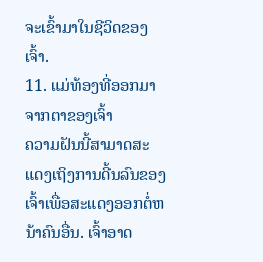ຈະເຂົ້າມາໃນຊີວິດຂອງເຈົ້າ.
11. ແມ່ທ້ອງທີ່ອອກມາຈາກຕາຂອງເຈົ້າ
ຄວາມຝັນນີ້ສາມາດສະແດງເຖິງການດີ້ນລົນຂອງເຈົ້າເພື່ອສະແດງອອກຕໍ່ຫນ້າຄົນອື່ນ. ເຈົ້າອາດ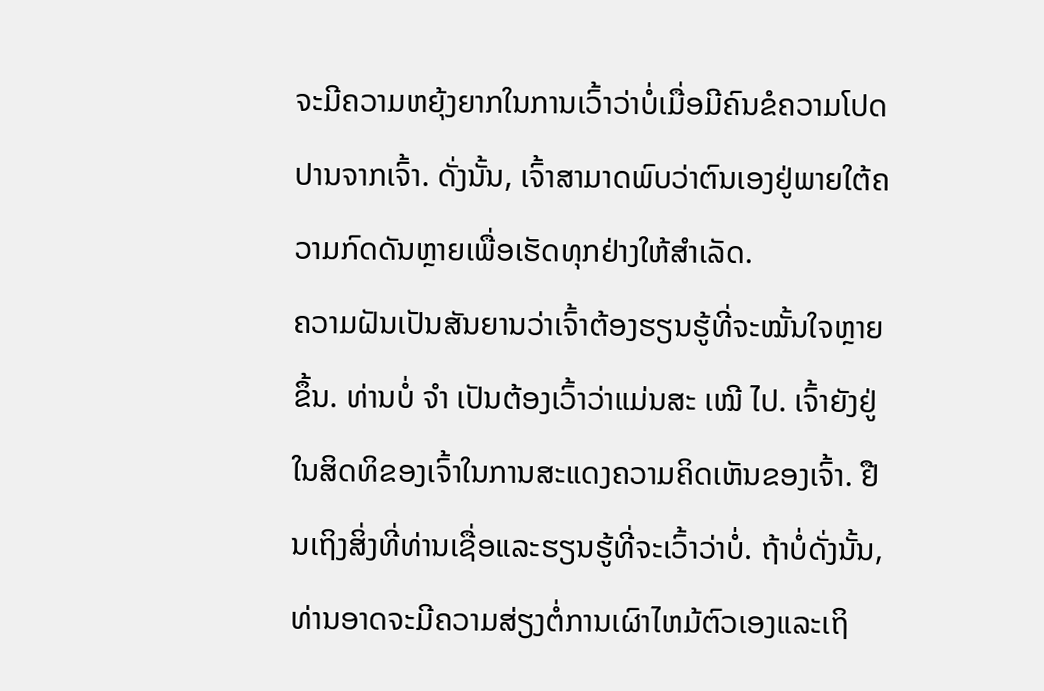ຈະມີຄວາມຫຍຸ້ງຍາກໃນການເວົ້າວ່າບໍ່ເມື່ອມີຄົນຂໍຄວາມໂປດປານຈາກເຈົ້າ. ດັ່ງນັ້ນ, ເຈົ້າສາມາດພົບວ່າຕົນເອງຢູ່ພາຍໃຕ້ຄວາມກົດດັນຫຼາຍເພື່ອເຮັດທຸກຢ່າງໃຫ້ສຳເລັດ.
ຄວາມຝັນເປັນສັນຍານວ່າເຈົ້າຕ້ອງຮຽນຮູ້ທີ່ຈະໝັ້ນໃຈຫຼາຍຂຶ້ນ. ທ່ານບໍ່ ຈຳ ເປັນຕ້ອງເວົ້າວ່າແມ່ນສະ ເໝີ ໄປ. ເຈົ້າຍັງຢູ່ໃນສິດທິຂອງເຈົ້າໃນການສະແດງຄວາມຄິດເຫັນຂອງເຈົ້າ. ຢືນເຖິງສິ່ງທີ່ທ່ານເຊື່ອແລະຮຽນຮູ້ທີ່ຈະເວົ້າວ່າບໍ່. ຖ້າບໍ່ດັ່ງນັ້ນ, ທ່ານອາດຈະມີຄວາມສ່ຽງຕໍ່ການເຜົາໄຫມ້ຕົວເອງແລະເຖິ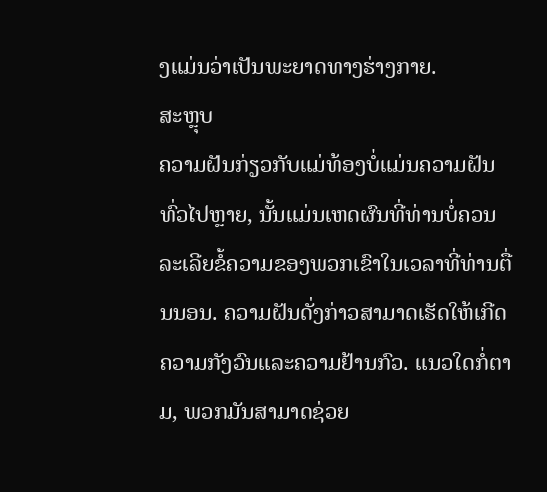ງແມ່ນວ່າເປັນພະຍາດທາງຮ່າງກາຍ.
ສະຫຼຸບ
ຄວາມຝັນກ່ຽວກັບແມ່ທ້ອງບໍ່ແມ່ນຄວາມຝັນທົ່ວໄປຫຼາຍ, ນັ້ນແມ່ນເຫດຜົນທີ່ທ່ານບໍ່ຄວນລະເລີຍຂໍ້ຄວາມຂອງພວກເຂົາໃນເວລາທີ່ທ່ານຕື່ນນອນ. ຄວາມຝັນດັ່ງກ່າວສາມາດເຮັດໃຫ້ເກີດຄວາມກັງວົນແລະຄວາມຢ້ານກົວ. ແນວໃດກໍ່ຕາມ, ພວກມັນສາມາດຊ່ວຍ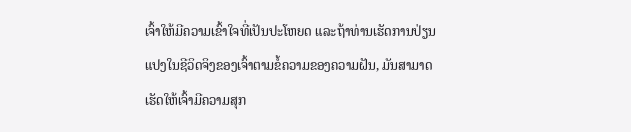ເຈົ້າໃຫ້ມີຄວາມເຂົ້າໃຈທີ່ເປັນປະໂຫຍດ ແລະຖ້າທ່ານເຮັດການປ່ຽນແປງໃນຊີວິດຈິງຂອງເຈົ້າຕາມຂໍ້ຄວາມຂອງຄວາມຝັນ, ມັນສາມາດເຮັດໃຫ້ເຈົ້າມີຄວາມສຸກ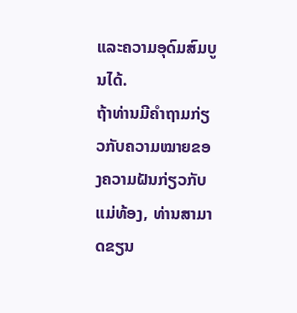ແລະຄວາມອຸດົມສົມບູນໄດ້.
ຖ້າທ່ານມີຄຳຖາມກ່ຽວກັບຄວາມໝາຍຂອງຄວາມຝັນກ່ຽວກັບແມ່ທ້ອງ, ທ່ານສາມາດຂຽນ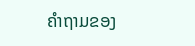ຄໍາຖາມຂອງ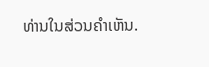ທ່ານໃນສ່ວນຄໍາເຫັນ.